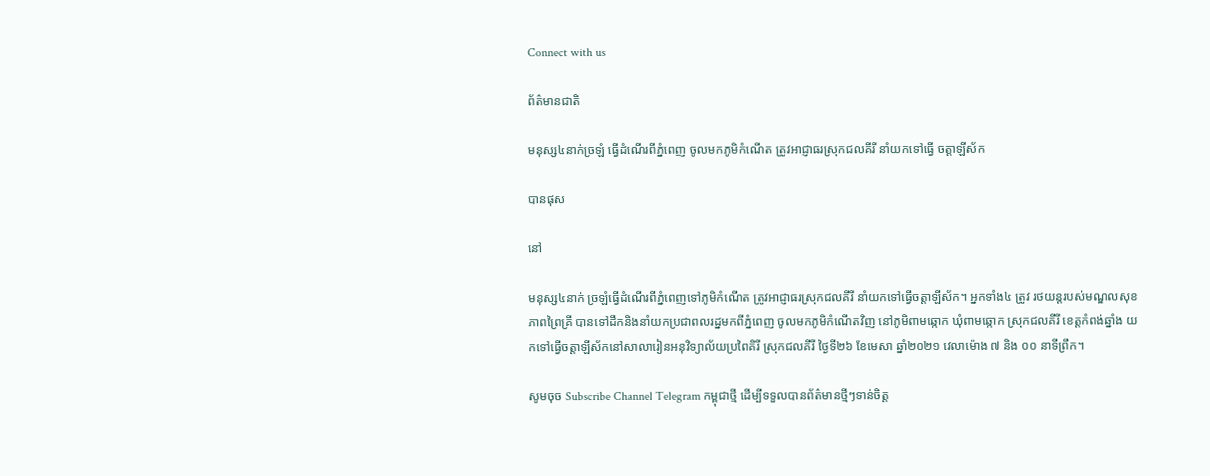Connect with us

ព័ត៌មានជាតិ

មនុស្ស៤នាក់ច្រឡំ ធ្វើដំណើរពីភ្នំពេញ ចូលមកភូមិកំណើត ត្រូវអាជ្ញាធរស្រុកជលគីរី នាំយកទៅធ្វើ ចត្តាឡីស័ក

បានផុស

នៅ

មនុស្ស៤នាក់ ច្រឡំធ្វើដំណើរពីភ្នំពេញទៅភូមិកំណើត ត្រូវអាជ្ញាធរស្រុកជលគីរី នាំយកទៅធ្វើចត្តាឡីស័ក។ អ្នកទាំង៤ ត្រូវ រថយន្ដរបស់មណ្ឌលសុខភាពព្រៃគ្រី បានទៅដឹកនិងនាំយកប្រជាពលរដ្នមកពីភ្នំពេញ ចូលមកភូមិកំណើតវិញ នៅភូមិពាមឆ្កោក ឃុំពាមឆ្កោក ស្រុកជលគីរី ខេត្តកំពង់ឆ្នាំង យកទៅធ្វើចត្តាឡីស័កនៅសាលារៀនអនុវិទ្យាល័យប្រពៃគិរី ស្រុកជលគីរី ថ្ងៃទី២៦ ខែមេសា ឆ្នាំ២០២១ វេលាម៉ោង ៧ និង ០០ នាទីព្រឹក។

សូមចុច Subscribe Channel Telegram កម្ពុជាថ្មី ដើម្បីទទួលបានព័ត៌មានថ្មីៗទាន់ចិត្ត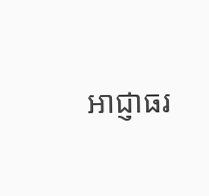អាជ្ញាធរ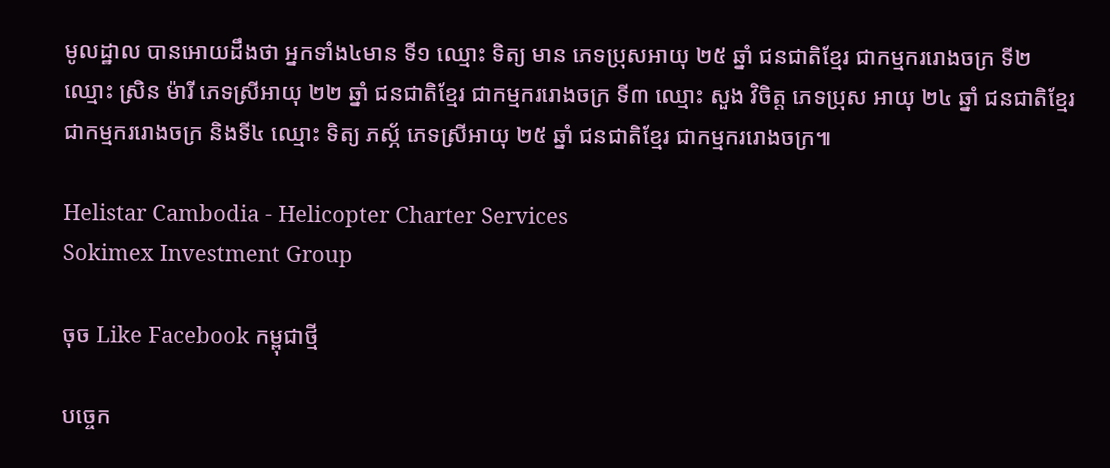មូលដ្ឋាល បានអោយដឹងថា អ្នកទាំង៤មាន ទី១ ឈ្មោះ ទិត្យ មាន ភេទប្រុសអាយុ ២៥ ឆ្នាំ ជនជាតិខ្មែរ ជាកម្មកររោងចក្រ ទី២ ឈ្មោះ ស្រិន ម៉ារី ភេទស្រីអាយុ ២២ ឆ្នាំ ជនជាតិខ្មែរ ជាកម្មកររោងចក្រ ទី៣ ឈ្មោះ សួង វិចិត្ត ភេទប្រុស អាយុ ២៤ ឆ្នាំ ជនជាតិខ្មែរជាកម្មកររោងចក្រ និងទី៤ ឈ្មោះ ទិត្យ ភស្ភ័ ភេទស្រីអាយុ ២៥ ឆ្នាំ ជនជាតិខ្មែរ ជាកម្មកររោងចក្រ៕

Helistar Cambodia - Helicopter Charter Services
Sokimex Investment Group

ចុច Like Facebook កម្ពុជាថ្មី

បច្ចេក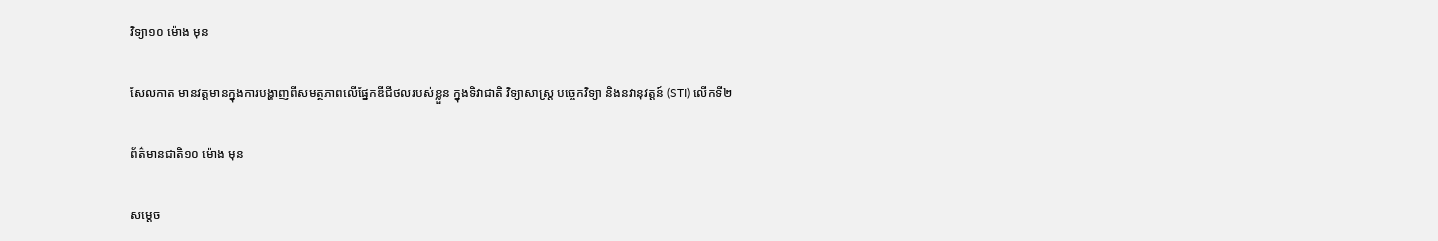វិទ្យា១០ ម៉ោង មុន

សែលកាត មានវត្តមានក្នុងការបង្ហាញពីសមត្ថភាពលើផ្នែកឌីជីថលរបស់ខ្លួន ក្នុងទិវាជាតិ វិទ្យាសាស្រ្ត បចេ្ចកវិទ្យា និងនវានុវត្តន៍ (STI) លើកទី២

ព័ត៌មានជាតិ១០ ម៉ោង មុន

សម្តេច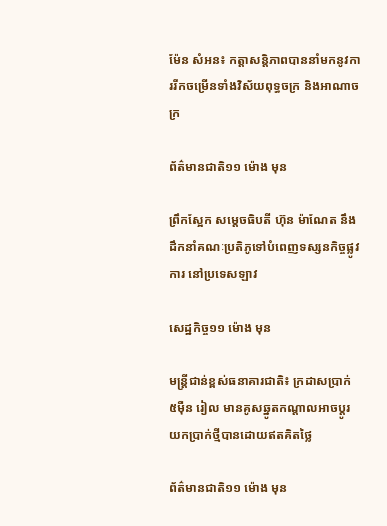ម៉ែន សំអន៖ កត្តាសន្តិភាពបាននាំមកនូវការរីកចម្រើនទាំងវិស័យពុទ្ធចក្រ និងអាណាចក្រ

ព័ត៌មានជាតិ១១ ម៉ោង មុន

ព្រឹកស្អែក សម្ដេចធិបតី ហ៊ុន ម៉ាណែត នឹងដឹកនាំគណៈប្រតិភូទៅបំពេញទស្សនកិច្ចផ្លូវការ នៅប្រទេសឡាវ

សេដ្ឋកិច្ច១១ ម៉ោង មុន

មន្ត្រីជាន់ខ្ពស់ធនាគារជាតិ៖ ក្រដាសប្រាក់ ៥ម៉ឺន រៀល មានគូសឆ្នូតកណ្តាលអាចប្តូរយកប្រាក់ថ្មីបានដោយឥតគិតថ្លៃ

ព័ត៌មានជាតិ១១ ម៉ោង មុន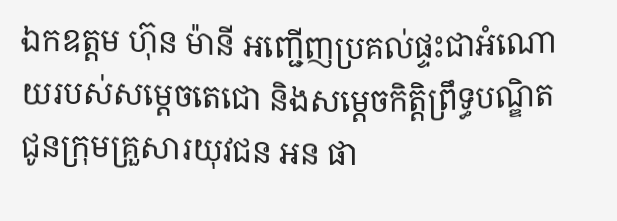ឯកឧត្តម ហ៊ុន ម៉ានី អញ្ជើញប្រគល់ផ្ទះជាអំណោយរបស់សម្ដេចតេជោ និងសម្តេចកិត្តិព្រឹទ្ធបណ្ឌិត ជូនក្រុមគ្រួសារយុវជន អន ផា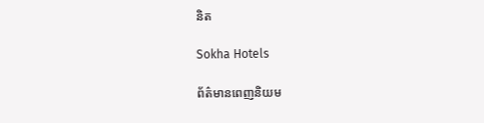និត

Sokha Hotels

ព័ត៌មានពេញនិយម